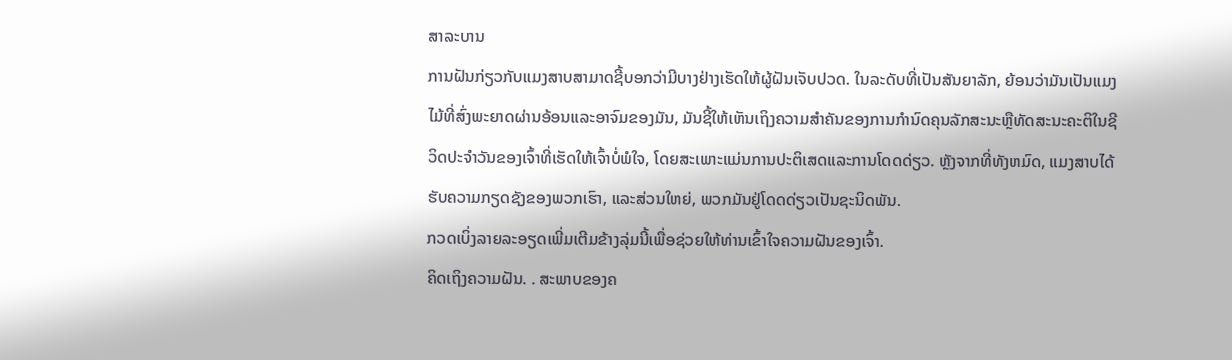ສາລະບານ
ການຝັນກ່ຽວກັບແມງສາບສາມາດຊີ້ບອກວ່າມີບາງຢ່າງເຮັດໃຫ້ຜູ້ຝັນເຈັບປວດ. ໃນລະດັບທີ່ເປັນສັນຍາລັກ, ຍ້ອນວ່າມັນເປັນແມງໄມ້ທີ່ສົ່ງພະຍາດຜ່ານອ້ອນແລະອາຈົມຂອງມັນ, ມັນຊີ້ໃຫ້ເຫັນເຖິງຄວາມສໍາຄັນຂອງການກໍານົດຄຸນລັກສະນະຫຼືທັດສະນະຄະຕິໃນຊີວິດປະຈໍາວັນຂອງເຈົ້າທີ່ເຮັດໃຫ້ເຈົ້າບໍ່ພໍໃຈ, ໂດຍສະເພາະແມ່ນການປະຕິເສດແລະການໂດດດ່ຽວ. ຫຼັງຈາກທີ່ທັງຫມົດ, ແມງສາບໄດ້ຮັບຄວາມກຽດຊັງຂອງພວກເຮົາ, ແລະສ່ວນໃຫຍ່, ພວກມັນຢູ່ໂດດດ່ຽວເປັນຊະນິດພັນ.
ກວດເບິ່ງລາຍລະອຽດເພີ່ມເຕີມຂ້າງລຸ່ມນີ້ເພື່ອຊ່ວຍໃຫ້ທ່ານເຂົ້າໃຈຄວາມຝັນຂອງເຈົ້າ.
ຄິດເຖິງຄວາມຝັນ. . ສະພາບຂອງຄ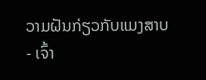ວາມຝັນກ່ຽວກັບແມງສາບ
- ເຈົ້າ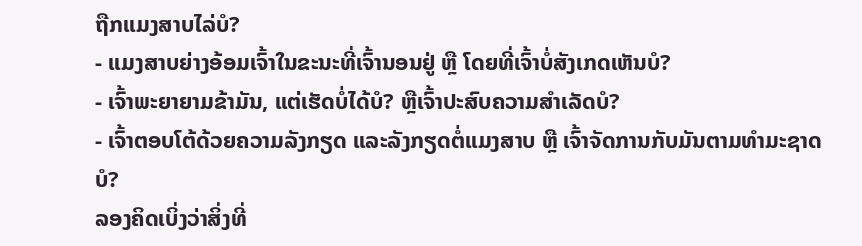ຖືກແມງສາບໄລ່ບໍ?
- ແມງສາບຍ່າງອ້ອມເຈົ້າໃນຂະນະທີ່ເຈົ້ານອນຢູ່ ຫຼື ໂດຍທີ່ເຈົ້າບໍ່ສັງເກດເຫັນບໍ?
- ເຈົ້າພະຍາຍາມຂ້າມັນ, ແຕ່ເຮັດບໍ່ໄດ້ບໍ? ຫຼືເຈົ້າປະສົບຄວາມສຳເລັດບໍ?
- ເຈົ້າຕອບໂຕ້ດ້ວຍຄວາມລັງກຽດ ແລະລັງກຽດຕໍ່ແມງສາບ ຫຼື ເຈົ້າຈັດການກັບມັນຕາມທຳມະຊາດບໍ?
ລອງຄິດເບິ່ງວ່າສິ່ງທີ່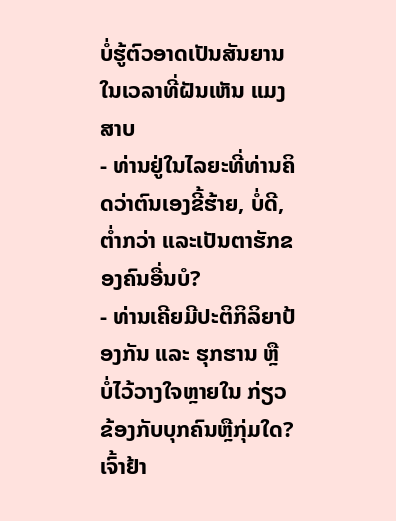ບໍ່ຮູ້ຕົວອາດເປັນສັນຍານໃນເວລາທີ່ຝັນເຫັນ ແມງສາບ
- ທ່ານຢູ່ໃນໄລຍະທີ່ທ່ານຄິດວ່າຕົນເອງຂີ້ຮ້າຍ, ບໍ່ດີ, ຕ່ຳກວ່າ ແລະເປັນຕາຮັກຂອງຄົນອື່ນບໍ?
- ທ່ານເຄີຍມີປະຕິກິລິຍາປ້ອງກັນ ແລະ ຮຸກຮານ ຫຼື ບໍ່ໄວ້ວາງໃຈຫຼາຍໃນ ກ່ຽວຂ້ອງກັບບຸກຄົນຫຼືກຸ່ມໃດ? ເຈົ້າຢ້າ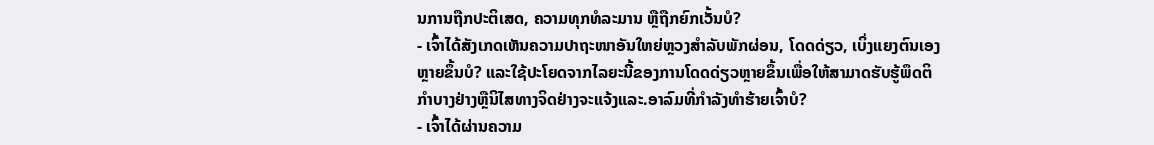ນການຖືກປະຕິເສດ, ຄວາມທຸກທໍລະມານ ຫຼືຖືກຍົກເວັ້ນບໍ?
- ເຈົ້າໄດ້ສັງເກດເຫັນຄວາມປາຖະໜາອັນໃຫຍ່ຫຼວງສຳລັບພັກຜ່ອນ, ໂດດດ່ຽວ, ເບິ່ງແຍງຕົນເອງຫຼາຍຂຶ້ນບໍ? ແລະໃຊ້ປະໂຍດຈາກໄລຍະນີ້ຂອງການໂດດດ່ຽວຫຼາຍຂຶ້ນເພື່ອໃຫ້ສາມາດຮັບຮູ້ພຶດຕິກໍາບາງຢ່າງຫຼືນິໄສທາງຈິດຢ່າງຈະແຈ້ງແລະ.ອາລົມທີ່ກຳລັງທຳຮ້າຍເຈົ້າບໍ?
- ເຈົ້າໄດ້ຜ່ານຄວາມ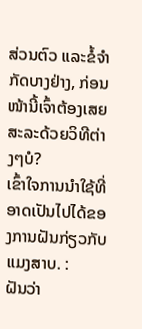ສ່ວນຕົວ ແລະຂໍ້ຈຳກັດບາງຢ່າງ, ກ່ອນໜ້ານີ້ເຈົ້າຕ້ອງເສຍສະລະດ້ວຍວິທີຕ່າງໆບໍ?
ເຂົ້າໃຈການນຳໃຊ້ທີ່ອາດເປັນໄປໄດ້ຂອງການຝັນກ່ຽວກັບແມງສາບ. :
ຝັນວ່າ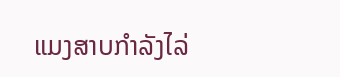ແມງສາບກຳລັງໄລ່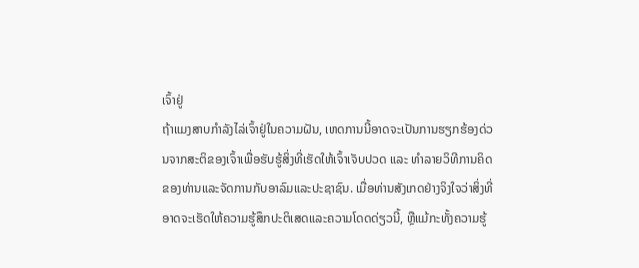ເຈົ້າຢູ່
ຖ້າແມງສາບກຳລັງໄລ່ເຈົ້າຢູ່ໃນຄວາມຝັນ, ເຫດການນີ້ອາດຈະເປັນການຮຽກຮ້ອງດ່ວນຈາກສະຕິຂອງເຈົ້າເພື່ອຮັບຮູ້ສິ່ງທີ່ເຮັດໃຫ້ເຈົ້າເຈັບປວດ ແລະ ທໍາລາຍວິທີການຄິດຂອງທ່ານແລະຈັດການກັບອາລົມແລະປະຊາຊົນ. ເມື່ອທ່ານສັງເກດຢ່າງຈິງໃຈວ່າສິ່ງທີ່ອາດຈະເຮັດໃຫ້ຄວາມຮູ້ສຶກປະຕິເສດແລະຄວາມໂດດດ່ຽວນີ້, ຫຼືແມ້ກະທັ້ງຄວາມຮູ້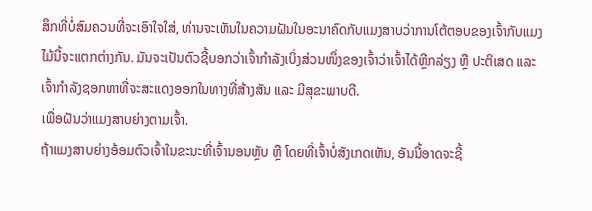ສຶກທີ່ບໍ່ສົມຄວນທີ່ຈະເອົາໃຈໃສ່, ທ່ານຈະເຫັນໃນຄວາມຝັນໃນອະນາຄົດກັບແມງສາບວ່າການໂຕ້ຕອບຂອງເຈົ້າກັບແມງໄມ້ນີ້ຈະແຕກຕ່າງກັນ. ມັນຈະເປັນຕົວຊີ້ບອກວ່າເຈົ້າກຳລັງເບິ່ງສ່ວນໜຶ່ງຂອງເຈົ້າວ່າເຈົ້າໄດ້ຫຼີກລ່ຽງ ຫຼື ປະຕິເສດ ແລະ ເຈົ້າກໍາລັງຊອກຫາທີ່ຈະສະແດງອອກໃນທາງທີ່ສ້າງສັນ ແລະ ມີສຸຂະພາບດີ.
ເພື່ອຝັນວ່າແມງສາບຍ່າງຕາມເຈົ້າ.
ຖ້າແມງສາບຍ່າງອ້ອມຕົວເຈົ້າໃນຂະນະທີ່ເຈົ້ານອນຫຼັບ ຫຼື ໂດຍທີ່ເຈົ້າບໍ່ສັງເກດເຫັນ, ອັນນີ້ອາດຈະຊີ້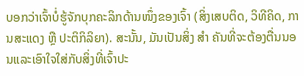ບອກວ່າເຈົ້າບໍ່ຮູ້ຈັກບຸກຄະລິກດ້ານໜຶ່ງຂອງເຈົ້າ (ສິ່ງເສບຕິດ, ວິທີຄິດ, ການສະແດງ ຫຼື ປະຕິກິລິຍາ). ສະນັ້ນ, ມັນເປັນສິ່ງ ສຳ ຄັນທີ່ຈະຕ້ອງຕື່ນນອນແລະເອົາໃຈໃສ່ກັບສິ່ງທີ່ເຈົ້າປະ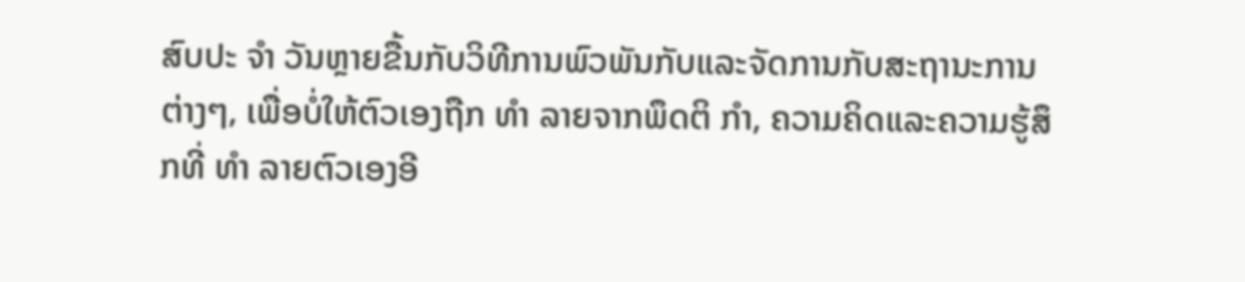ສົບປະ ຈຳ ວັນຫຼາຍຂື້ນກັບວິທີການພົວພັນກັບແລະຈັດການກັບສະຖານະການຕ່າງໆ, ເພື່ອບໍ່ໃຫ້ຕົວເອງຖືກ ທຳ ລາຍຈາກພຶດຕິ ກຳ, ຄວາມຄິດແລະຄວາມຮູ້ສຶກທີ່ ທຳ ລາຍຕົວເອງອີ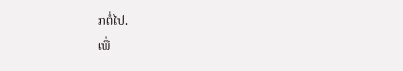ກຕໍ່ໄປ.
ເພື່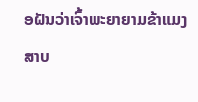ອຝັນວ່າເຈົ້າພະຍາຍາມຂ້າແມງສາບ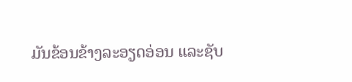ມັນຂ້ອນຂ້າງລະອຽດອ່ອນ ແລະຊັບ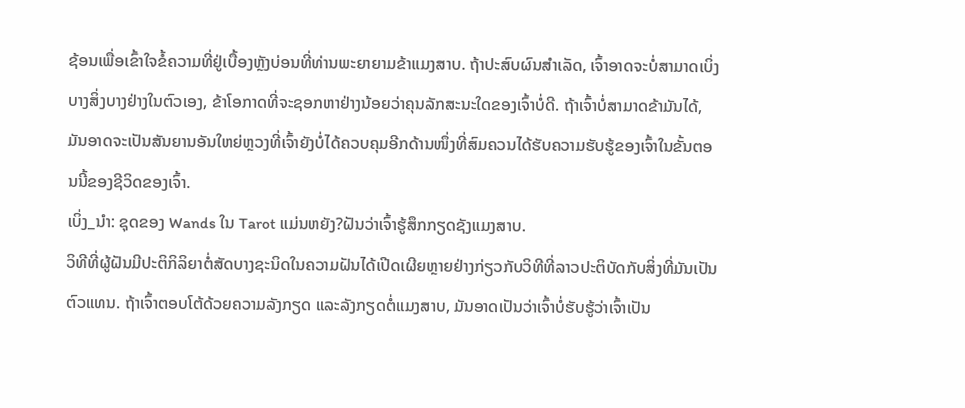ຊ້ອນເພື່ອເຂົ້າໃຈຂໍ້ຄວາມທີ່ຢູ່ເບື້ອງຫຼັງບ່ອນທີ່ທ່ານພະຍາຍາມຂ້າແມງສາບ. ຖ້າປະສົບຜົນສໍາເລັດ, ເຈົ້າອາດຈະບໍ່ສາມາດເບິ່ງບາງສິ່ງບາງຢ່າງໃນຕົວເອງ, ຂ້າໂອກາດທີ່ຈະຊອກຫາຢ່າງນ້ອຍວ່າຄຸນລັກສະນະໃດຂອງເຈົ້າບໍ່ດີ. ຖ້າເຈົ້າບໍ່ສາມາດຂ້າມັນໄດ້, ມັນອາດຈະເປັນສັນຍານອັນໃຫຍ່ຫຼວງທີ່ເຈົ້າຍັງບໍ່ໄດ້ຄວບຄຸມອີກດ້ານໜຶ່ງທີ່ສົມຄວນໄດ້ຮັບຄວາມຮັບຮູ້ຂອງເຈົ້າໃນຂັ້ນຕອນນີ້ຂອງຊີວິດຂອງເຈົ້າ.
ເບິ່ງ_ນຳ: ຊຸດຂອງ Wands ໃນ Tarot ແມ່ນຫຍັງ?ຝັນວ່າເຈົ້າຮູ້ສຶກກຽດຊັງແມງສາບ.
ວິທີທີ່ຜູ້ຝັນມີປະຕິກິລິຍາຕໍ່ສັດບາງຊະນິດໃນຄວາມຝັນໄດ້ເປີດເຜີຍຫຼາຍຢ່າງກ່ຽວກັບວິທີທີ່ລາວປະຕິບັດກັບສິ່ງທີ່ມັນເປັນຕົວແທນ. ຖ້າເຈົ້າຕອບໂຕ້ດ້ວຍຄວາມລັງກຽດ ແລະລັງກຽດຕໍ່ແມງສາບ, ມັນອາດເປັນວ່າເຈົ້າບໍ່ຮັບຮູ້ວ່າເຈົ້າເປັນ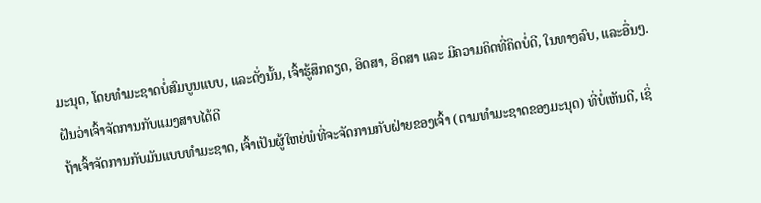ມະນຸດ, ໂດຍທໍາມະຊາດບໍ່ສົມບູນແບບ, ແລະດັ່ງນັ້ນ, ເຈົ້າຮູ້ສຶກຄຽດ, ອິດສາ, ອິດສາ ແລະ ມີຄວາມຄິດທີ່ຄິດບໍ່ດີ, ໃນທາງລົບ, ແລະອື່ນໆ.
ຝັນວ່າເຈົ້າຈັດການກັບແມງສາບໄດ້ດີ
ຖ້າເຈົ້າຈັດການກັບມັນແບບທໍາມະຊາດ, ເຈົ້າເປັນຜູ້ໃຫຍ່ພໍທີ່ຈະຈັດການກັບຝ່າຍຂອງເຈົ້າ (ຕາມທໍາມະຊາດຂອງມະນຸດ) ທີ່ບໍ່ເຫັນດີ, ເຊິ່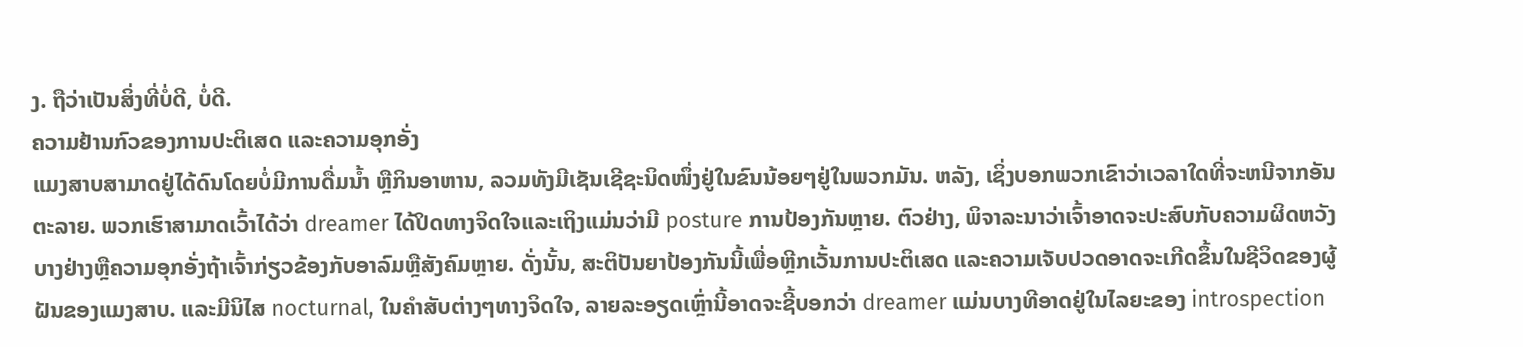ງ. ຖືວ່າເປັນສິ່ງທີ່ບໍ່ດີ, ບໍ່ດີ.
ຄວາມຢ້ານກົວຂອງການປະຕິເສດ ແລະຄວາມອຸກອັ່ງ
ແມງສາບສາມາດຢູ່ໄດ້ດົນໂດຍບໍ່ມີການດື່ມນໍ້າ ຫຼືກິນອາຫານ, ລວມທັງມີເຊັນເຊີຊະນິດໜຶ່ງຢູ່ໃນຂົນນ້ອຍໆຢູ່ໃນພວກມັນ. ຫລັງ, ເຊິ່ງບອກພວກເຂົາວ່າເວລາໃດທີ່ຈະຫນີຈາກອັນຕະລາຍ. ພວກເຮົາສາມາດເວົ້າໄດ້ວ່າ dreamer ໄດ້ປິດທາງຈິດໃຈແລະເຖິງແມ່ນວ່າມີ posture ການປ້ອງກັນຫຼາຍ. ຕົວຢ່າງ, ພິຈາລະນາວ່າເຈົ້າອາດຈະປະສົບກັບຄວາມຜິດຫວັງບາງຢ່າງຫຼືຄວາມອຸກອັ່ງຖ້າເຈົ້າກ່ຽວຂ້ອງກັບອາລົມຫຼືສັງຄົມຫຼາຍ. ດັ່ງນັ້ນ, ສະຕິປັນຍາປ້ອງກັນນີ້ເພື່ອຫຼີກເວັ້ນການປະຕິເສດ ແລະຄວາມເຈັບປວດອາດຈະເກີດຂຶ້ນໃນຊີວິດຂອງຜູ້ຝັນຂອງແມງສາບ. ແລະມີນິໄສ nocturnal, ໃນຄໍາສັບຕ່າງໆທາງຈິດໃຈ, ລາຍລະອຽດເຫຼົ່ານີ້ອາດຈະຊີ້ບອກວ່າ dreamer ແມ່ນບາງທີອາດຢູ່ໃນໄລຍະຂອງ introspection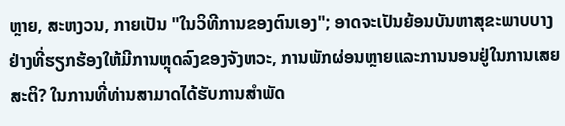ຫຼາຍ, ສະຫງວນ, ກາຍເປັນ "ໃນວິທີການຂອງຕົນເອງ"; ອາດຈະເປັນຍ້ອນບັນຫາສຸຂະພາບບາງຢ່າງທີ່ຮຽກຮ້ອງໃຫ້ມີການຫຼຸດລົງຂອງຈັງຫວະ, ການພັກຜ່ອນຫຼາຍແລະການນອນຢູ່ໃນການເສຍສະຕິ? ໃນການທີ່ທ່ານສາມາດໄດ້ຮັບການສໍາພັດ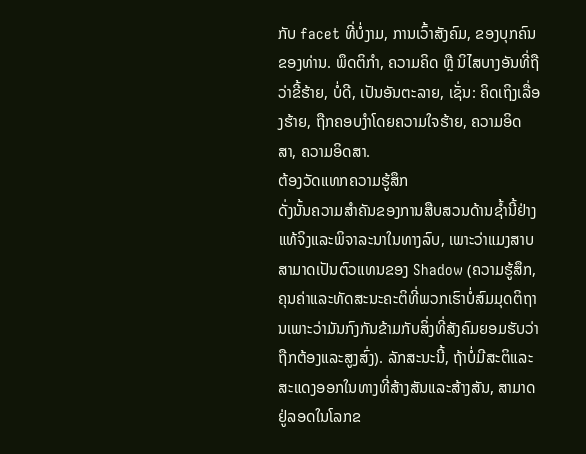ກັບ facet ທີ່ບໍ່ງາມ, ການເວົ້າສັງຄົມ, ຂອງບຸກຄົນຂອງທ່ານ. ພຶດຕິກຳ, ຄວາມຄິດ ຫຼື ນິໄສບາງອັນທີ່ຖືວ່າຂີ້ຮ້າຍ, ບໍ່ດີ, ເປັນອັນຕະລາຍ, ເຊັ່ນ: ຄິດເຖິງເລື່ອງຮ້າຍ, ຖືກຄອບງຳໂດຍຄວາມໃຈຮ້າຍ, ຄວາມອິດສາ, ຄວາມອິດສາ.
ຕ້ອງວັດແທກຄວາມຮູ້ສຶກ
ດັ່ງນັ້ນຄວາມສໍາຄັນຂອງການສືບສວນດ້ານຊ້ຳນີ້ຢ່າງແທ້ຈິງແລະພິຈາລະນາໃນທາງລົບ, ເພາະວ່າແມງສາບສາມາດເປັນຕົວແທນຂອງ Shadow (ຄວາມຮູ້ສຶກ, ຄຸນຄ່າແລະທັດສະນະຄະຕິທີ່ພວກເຮົາບໍ່ສົມມຸດຕິຖານເພາະວ່າມັນກົງກັນຂ້າມກັບສິ່ງທີ່ສັງຄົມຍອມຮັບວ່າຖືກຕ້ອງແລະສູງສົ່ງ). ລັກສະນະນີ້, ຖ້າບໍ່ມີສະຕິແລະສະແດງອອກໃນທາງທີ່ສ້າງສັນແລະສ້າງສັນ, ສາມາດຢູ່ລອດໃນໂລກຂ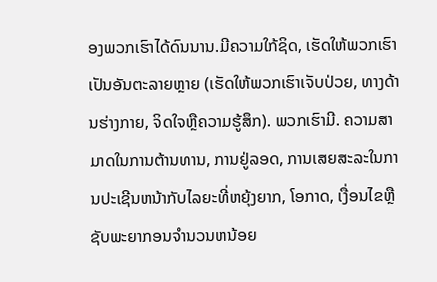ອງພວກເຮົາໄດ້ດົນນານ.ມີຄວາມໃກ້ຊິດ, ເຮັດໃຫ້ພວກເຮົາເປັນອັນຕະລາຍຫຼາຍ (ເຮັດໃຫ້ພວກເຮົາເຈັບປ່ວຍ, ທາງດ້ານຮ່າງກາຍ, ຈິດໃຈຫຼືຄວາມຮູ້ສຶກ). ພວກເຮົາມີ. ຄວາມສາມາດໃນການຕ້ານທານ, ການຢູ່ລອດ, ການເສຍສະລະໃນການປະເຊີນຫນ້າກັບໄລຍະທີ່ຫຍຸ້ງຍາກ, ໂອກາດ, ເງື່ອນໄຂຫຼືຊັບພະຍາກອນຈໍານວນຫນ້ອຍ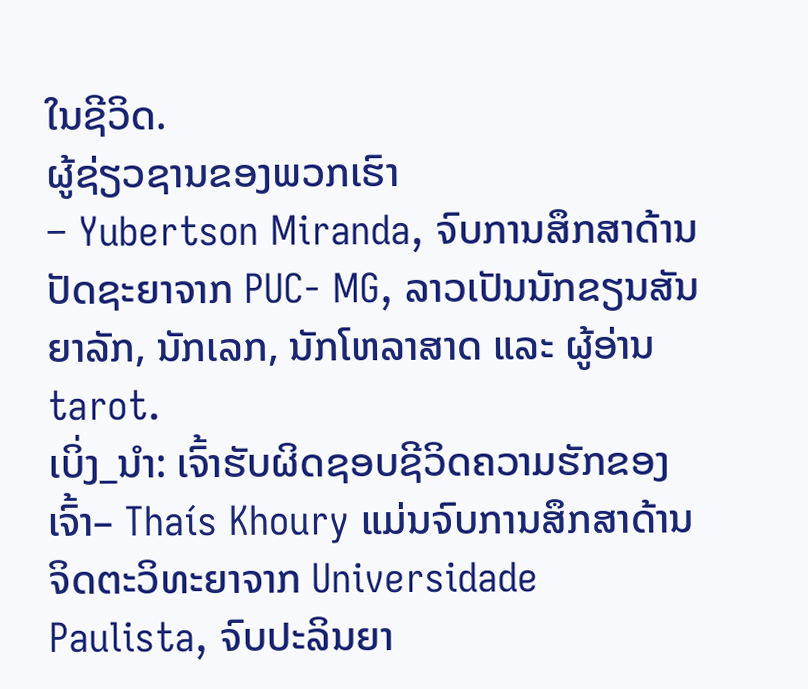ໃນຊີວິດ.
ຜູ້ຊ່ຽວຊານຂອງພວກເຮົາ
– Yubertson Miranda, ຈົບການສຶກສາດ້ານປັດຊະຍາຈາກ PUC- MG, ລາວເປັນນັກຂຽນສັນຍາລັກ, ນັກເລກ, ນັກໂຫລາສາດ ແລະ ຜູ້ອ່ານ tarot.
ເບິ່ງ_ນຳ: ເຈົ້າຮັບຜິດຊອບຊີວິດຄວາມຮັກຂອງເຈົ້າ– Thaís Khoury ແມ່ນຈົບການສຶກສາດ້ານຈິດຕະວິທະຍາຈາກ Universidade Paulista, ຈົບປະລິນຍາ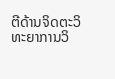ຕີດ້ານຈິດຕະວິທະຍາການວິ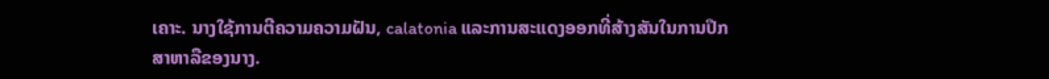ເຄາະ. ນາງໃຊ້ການຕີຄວາມຄວາມຝັນ, calatonia ແລະການສະແດງອອກທີ່ສ້າງສັນໃນການປຶກສາຫາລືຂອງນາງ.